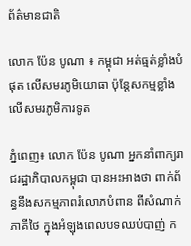ព័ត៌មានជាតិ

លោក ប៉ែន បូណា ៖ កម្ពុជា អត់ធ្មត់ខ្លាំងបំផុត លើសមរភូមិយោធា ប៉ុន្តែសកម្មខ្លាំង លើសមរភូមិការទូត

ភ្នំពេញ៖ លោក ប៉ែន បូណា អ្នកនាំពាក្យរាជរដ្ឋាភិបាលកម្ពុជា បានអះអាងថា ពាក់ព័ន្ធនឹងសកម្មភាពរំលោភបំពាន ពីសំណាក់ភាគីថៃ ក្នុងអំឡុងពេលបទឈប់បាញ់ ក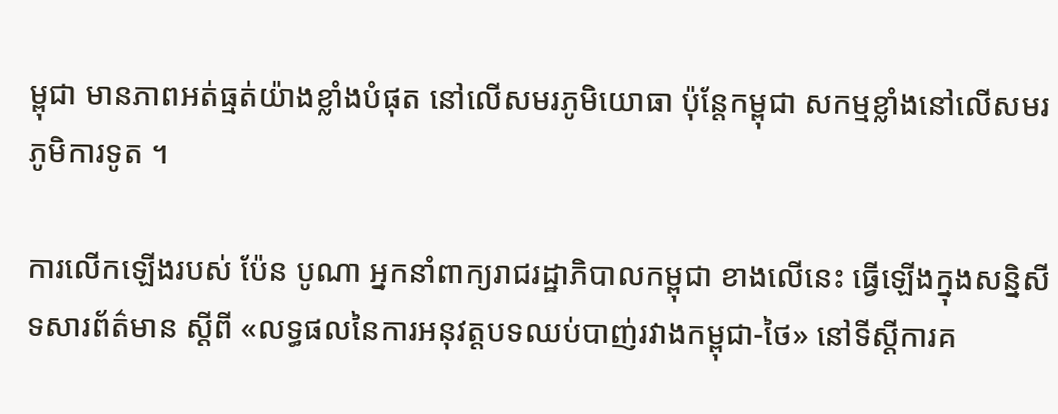ម្ពុជា មានភាពអត់ធ្មត់យ៉ាងខ្លាំងបំផុត នៅលើសមរភូមិយោធា ប៉ុន្តែកម្ពុជា សកម្មខ្លាំងនៅលើសមរភូមិការទូត ។

ការលើកឡើងរបស់ ប៉ែន បូណា អ្នកនាំពាក្យរាជរដ្ឋាភិបាលកម្ពុជា ខាងលើនេះ ធ្វើឡើងក្នុងសន្និសីទសារព័ត៌មាន ស្តីពី «លទ្ធផលនៃការអនុវត្តបទឈប់បាញ់រវាងកម្ពុជា-ថៃ» នៅទីស្តីការគ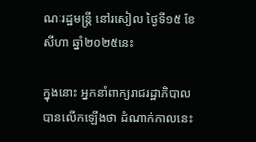ណៈរដ្ឋមន្ត្រី នៅរសៀល ថ្ងៃទី១៥ ខែសីហា ឆ្នាំ២០២៥នេះ

ក្នុងនោះ អ្នកនាំពាក្យរាជរដ្ឋាភិបាល បានលើកឡើងថា ដំណាក់កាលនេះ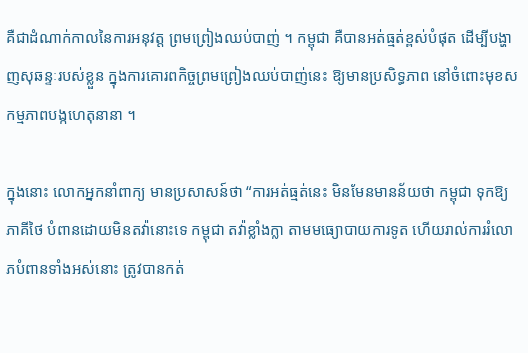គឺជាដំណាក់កាលនៃការអនុវត្ត ព្រមព្រៀងឈប់បាញ់ ។ កម្ពុជា គឺបានអត់ធ្មត់ខ្ពស់បំផុត ដើម្បីបង្ហាញសុឆន្ទៈរបស់ខ្លួន ក្នុងការគោរពកិច្ចព្រមព្រៀងឈប់បាញ់នេះ ឱ្យមានប្រសិទ្ធភាព នៅចំពោះមុខសកម្មភាពបង្កហេតុនានា ។

ក្នុងនោះ លោកអ្នកនាំពាក្យ មានប្រសាសន៍ថា “ការអត់ធ្មត់នេះ មិនមែនមានន័យថា កម្ពុជា ទុកឱ្យភាគីថៃ បំពានដោយមិនតវ៉ានោះទេ កម្ពុជា តវ៉ាខ្លាំងក្លា តាមមធ្យោបាយការទូត ហើយរាល់ការរំលោភបំពានទាំងអស់នោះ ត្រូវបានកត់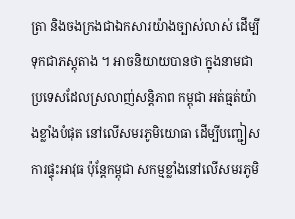ត្រា និងចងក្រងជាឯកសារយ៉ាងច្បាស់លាស់ ដើម្បីទុកជាភស្តុតាង ។ អាចនិយាយបានថា ក្នុងនាមជាប្រទេសដែលស្រលាញ់សន្តិភាព កម្ពុជា អត់ធ្មត់យ៉ាងខ្លាំងបំផុត នៅលើសមរភូមិយោធា ដើម្បីបញ្ជៀសការផ្ទុះអាវុធ ប៉ុន្តែកម្ពុជា សកម្មខ្លាំងនៅលើសមរភូមិ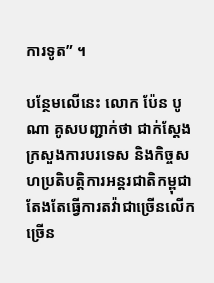ការទូត” ។

បន្ថែមលើនេះ លោក ប៉ែន បូណា គូសបញ្ជាក់ថា ជាក់ស្តែង ក្រសួងការបរទេស និងកិច្ចសហប្រតិបត្តិការអន្តរជាតិកម្ពុជា តែងតែធ្វើការតវ៉ាជាច្រើនលើកច្រើន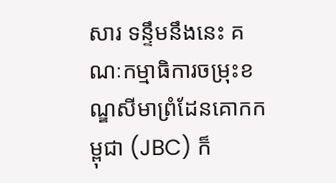សារ ទន្ទឹមនឹងនេះ គណៈកម្មាធិការចម្រុះខណ្ឌសីមាព្រំដែនគោកកម្ពុជា (JBC) ក៏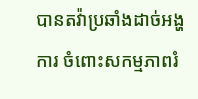បានតវ៉ាប្រឆាំងដាច់អង្ហការ ចំពោះសកម្មភាពរំ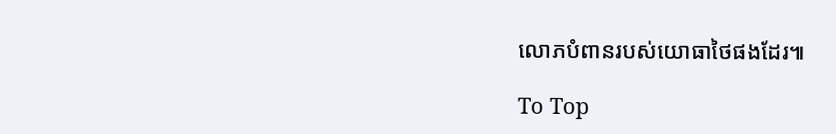លោភបំពានរបស់យោធាថៃផងដែរ៕

To Top